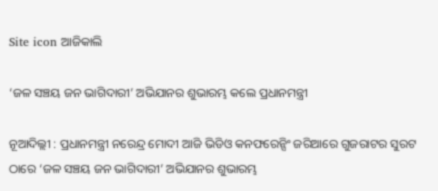Site icon ଆଜିକାଲି

‘ଜଳ ସଞ୍ଚୟ ଜନ ଭାଗିଦାରୀ’ ଅଭିଯାନର ଶୁଭାରମ୍ଭ କଲେ ପ୍ରଧାନମନ୍ତ୍ରୀ

ନୂଆଦିଲ୍ଲୀ : ପ୍ରଧାନମନ୍ତ୍ରୀ ନରେନ୍ଦ୍ର ମୋଦୀ ଆଜି ଭିଡିଓ କନଫରେନ୍ସିଂ ଜରିଆରେ ଗୁଜରାଟର ସୁରଟ ଠାରେ ‘ଜଳ ସଞ୍ଚୟ ଜନ ଭାଗିଦାରୀ’ ଅଭିଯାନର ଶୁଭାରମ୍ଭ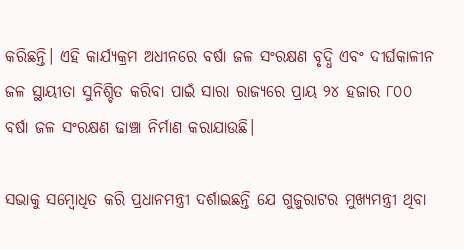କରିଛନ୍ତି। ଏହି କାର୍ଯ୍ୟକ୍ରମ ଅଧୀନରେ ବର୍ଷା ଜଳ ସଂରକ୍ଷଣ ବୃଦ୍ଧି ଏବଂ ଦୀର୍ଘକାଳୀନ ଜଳ ସ୍ଥାୟୀତା ସୁନିଶ୍ଚିତ କରିବା ପାଇଁ ସାରା ରାଜ୍ୟରେ ପ୍ରାୟ ୨୪ ହଜାର ୮୦୦ ବର୍ଷା ଜଳ ସଂରକ୍ଷଣ ଢାଞ୍ଚା ନିର୍ମାଣ କରାଯାଉଛି।

ସଭାକୁ ସମ୍ବୋଧିତ କରି ପ୍ରଧାନମନ୍ତ୍ରୀ ଦର୍ଶାଇଛନ୍ତି ଯେ ଗୁଜୁରାଟର ମୁଖ୍ୟମନ୍ତ୍ରୀ ଥିବା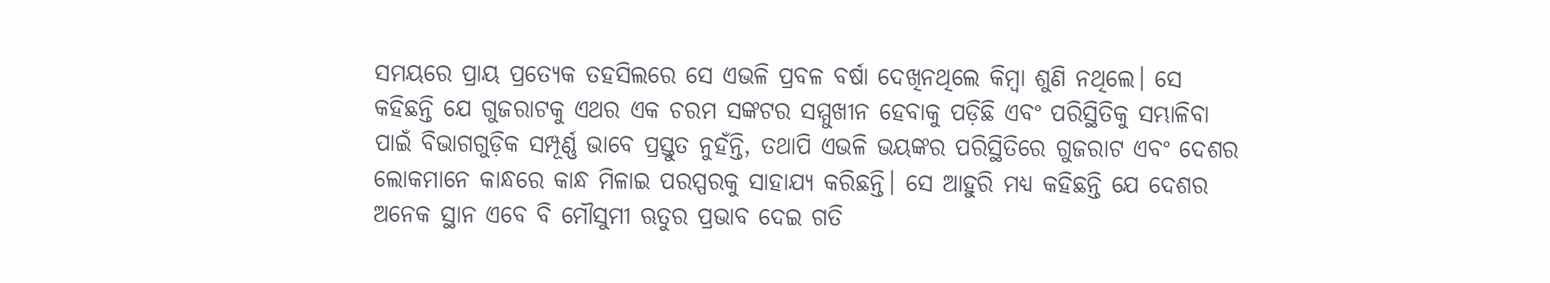ସମୟରେ ପ୍ରାୟ ପ୍ରତ୍ୟେକ ତହସିଲରେ ସେ ଏଭଳି ପ୍ରବଳ ବର୍ଷା ଦେଖିନଥିଲେ କିମ୍ବା ଶୁଣି ନଥିଲେ। ସେ କହିଛନ୍ତି ଯେ ଗୁଜରାଟକୁ ଏଥର ଏକ ଚରମ ସଙ୍କଟର ସମ୍ମୁଖୀନ ହେବାକୁ ପଡ଼ିଛି ଏବଂ ପରିସ୍ଥିତିକୁ ସମ୍ଭାଳିବା ପାଇଁ ବିଭାଗଗୁଡ଼ିକ ସମ୍ପୂର୍ଣ୍ଣ ଭାବେ ପ୍ରସ୍ତୁତ ନୁହଁନ୍ତି, ତଥାପି ଏଭଳି ଭୟଙ୍କର ପରିସ୍ଥିତିରେ ଗୁଜରାଟ ଏବଂ ଦେଶର ଲୋକମାନେ କାନ୍ଧରେ କାନ୍ଧ ମିଳାଇ ପରସ୍ପରକୁ ସାହାଯ୍ୟ କରିଛନ୍ତି। ସେ ଆହୁରି ମଧ୍ୟ କହିଛନ୍ତି ଯେ ଦେଶର ଅନେକ ସ୍ଥାନ ଏବେ ବି ମୌସୁମୀ ଋତୁର ପ୍ରଭାବ ଦେଇ ଗତି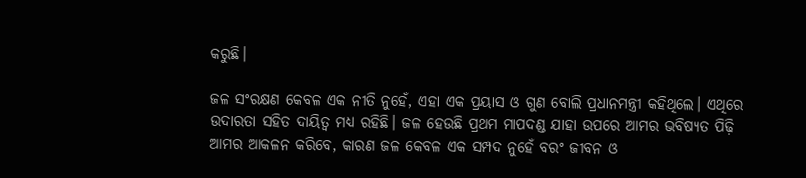କରୁଛି।

ଜଳ ସଂରକ୍ଷଣ କେବଳ ଏକ ନୀତି ନୁହେଁ, ଏହା ଏକ ପ୍ରୟାସ ଓ ଗୁଣ ବୋଲି ପ୍ରଧାନମନ୍ତ୍ରୀ କହିଥିଲେ। ଏଥିରେ ଉଦାରତା ସହିତ ଦାୟିତ୍ୱ ମଧ୍ୟ ରହିଛି। ଜଳ ହେଉଛି ପ୍ରଥମ ମାପଦଣ୍ଡ ଯାହା ଉପରେ ଆମର ଭବିଷ୍ୟତ ପିଢ଼ି ଆମର ଆକଳନ କରିବେ, କାରଣ ଜଳ କେବଳ ଏକ ସମ୍ପଦ ନୁହେଁ ବରଂ ଜୀବନ ଓ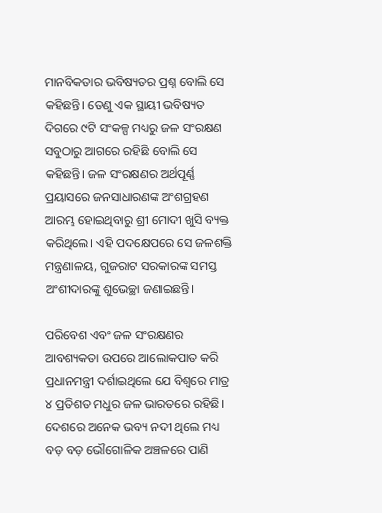ମାନବିକତାର ଭବିଷ୍ୟତର ପ୍ରଶ୍ନ ବୋଲି ସେ କହିଛନ୍ତି। ତେଣୁ ଏକ ସ୍ଥାୟୀ ଭବିଷ୍ୟତ ଦିଗରେ ୯ଟି ସଂକଳ୍ପ ମଧ୍ୟରୁ ଜଳ ସଂରକ୍ଷଣ ସବୁଠାରୁ ଆଗରେ ରହିଛି ବୋଲି ସେ କହିଛନ୍ତି। ଜଳ ସଂରକ୍ଷଣର ଅର୍ଥପୂର୍ଣ୍ଣ ପ୍ରୟାସରେ ଜନସାଧାରଣଙ୍କ ଅଂଶଗ୍ରହଣ ଆରମ୍ଭ ହୋଇଥିବାରୁ ଶ୍ରୀ ମୋଦୀ ଖୁସି ବ୍ୟକ୍ତ କରିଥିଲେ। ଏହି ପଦକ୍ଷେପରେ ସେ ଜଳଶକ୍ତି ମନ୍ତ୍ରଣାଳୟ, ଗୁଜରାଟ ସରକାରଙ୍କ ସମସ୍ତ ଅଂଶୀଦାରଙ୍କୁ ଶୁଭେଚ୍ଛା ଜଣାଇଛନ୍ତି।

ପରିବେଶ ଏବଂ ଜଳ ସଂରକ୍ଷଣର ଆବଶ୍ୟକତା ଉପରେ ଆଲୋକପାତ କରି ପ୍ରଧାନମନ୍ତ୍ରୀ ଦର୍ଶାଇଥିଲେ ଯେ ବିଶ୍ୱରେ ମାତ୍ର ୪ ପ୍ରତିଶତ ମଧୁର ଜଳ ଭାରତରେ ରହିଛି। ଦେଶରେ ଅନେକ ଭବ୍ୟ ନଦୀ ଥିଲେ ମଧ୍ୟ ବଡ଼ ବଡ଼ ଭୌଗୋଳିକ ଅଞ୍ଚଳରେ ପାଣି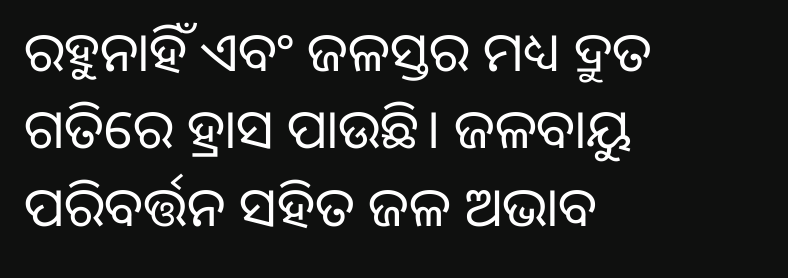ରହୁନାହିଁ ଏବଂ ଜଳସ୍ତର ମଧ୍ୟ ଦ୍ରୁତ ଗତିରେ ହ୍ରାସ ପାଉଛି। ଜଳବାୟୁ ପରିବର୍ତ୍ତନ ସହିତ ଜଳ ଅଭାବ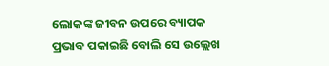ଲୋକଙ୍କ ଜୀବନ ଉପରେ ବ୍ୟାପକ ପ୍ରଭାବ ପକାଇଛି ବୋଲି ସେ ଉଲ୍ଲେଖ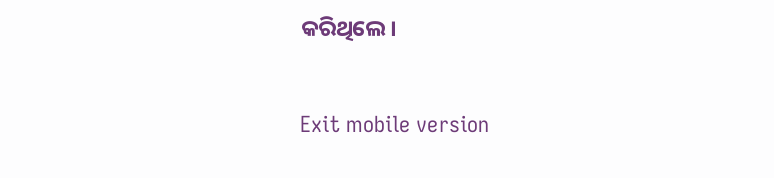କରିଥିଲେ।

Exit mobile version